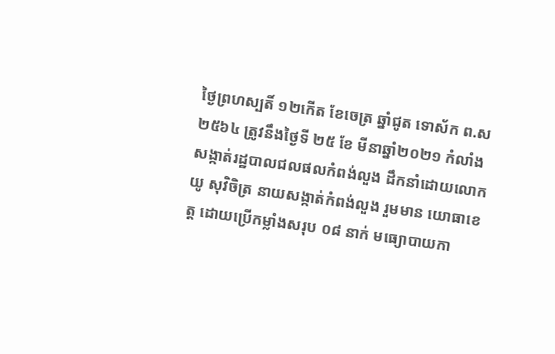ថ្ងៃព្រហស្បតិ៍ ១២កើត ខែចេត្រ ឆ្នាំជូត ទោស័ក ព.ស ២៥៦៤ ត្រូវនឹងថ្ងៃទី ២៥ ខែ មីនាឆ្នាំ២០២១ កំលាំងសង្កាត់រដ្ឋបាលជលផលកំពង់លួង ដឹកនាំដោយលោក យូ សុវិចិត្រ នាយសង្កាត់កំពង់លួង រួមមាន យោធាខេត្ត ដោយប្រើកម្លាំងសរុប ០៨ នាក់ មធ្យោបាយកា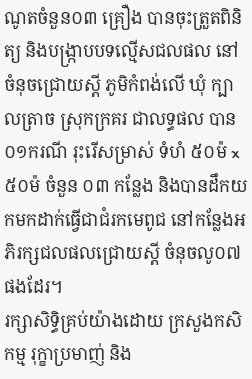ណូតចំនួន០៣ គ្រឿង បានចុះត្រួតពិនិត្យ និងបង្រ្កាបបទល្មើសជលផល នៅចំនុចជ្រោយស្ដី ភូមិកំពង់លើ ឃុំ ក្បាលត្រាច ស្រុកក្រគរ ជាលទ្ធផល បាន ០១ករណី រុះរើសម្រាស់ ទំហំ ៥០ម៉ x៥០ម៉ ចំនួន ០៣ កន្លែង និងបានដឹកយកមកដាក់ធ្វើជាជំរកមេពូជ នៅកន្លែងអភិរក្សជលផលជ្រោយស្ដី ចំនុចលូ០៧ ផងដែរ។
រក្សាសិទិ្ធគ្រប់យ៉ាងដោយ ក្រសួងកសិកម្ម រុក្ខាប្រមាញ់ និង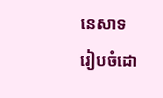នេសាទ
រៀបចំដោ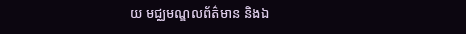យ មជ្ឈមណ្ឌលព័ត៌មាន និងឯ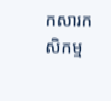កសារកសិកម្ម